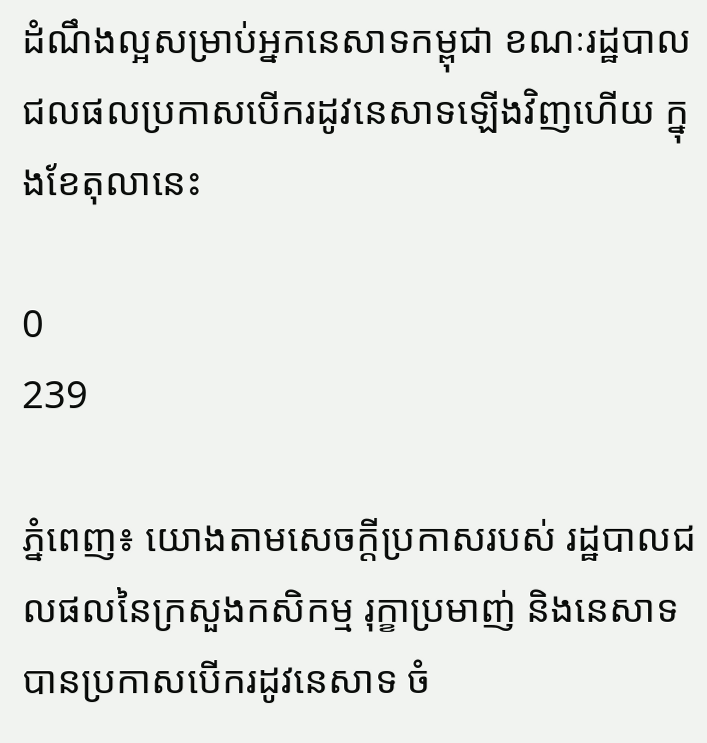ដំណឹងល្អសម្រាប់អ្នកនេសាទកម្ពុជា ខណៈរដ្ឋបាលជលផលប្រកាសបើករដូវនេសាទឡើងវិញហើយ ក្នុងខែតុលានេះ

0
239

ភ្នំពេញ៖ យោងតាមសេចក្តីប្រកាសរបស់ រដ្ឋបាលជលផលនៃក្រសួងកសិកម្ម រុក្ខាប្រមាញ់ និងនេសាទ បានប្រកាសបើករដូវនេសាទ ចំ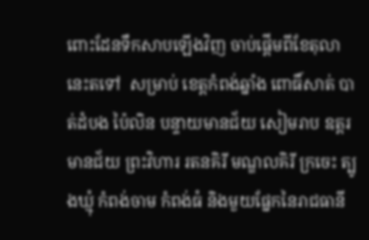ពោះដែនទឹកសាបឡើងវិញ ចាប់ផ្ដើមពីខែតុលានេះតទៅ  សម្រាប់ ខេត្តកំពង់ឆ្នាំង ពោធិ៍សាត់ បាត់ដំបង ប៉ៃលិន បន្ទាយមានជ័យ សៀមរាប ឧត្ដរមានជ័យ ព្រះវិហារ រតនគិរី មណ្ឌលគិរី ក្រចេះ ត្បូងឃ្មុំ កំពង់ចាម កំពង់ធំ និងមួយផ្នែកនៃរាជធានី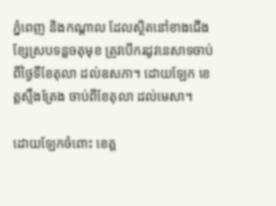ភ្នំពេញ និងកណ្តាល ដែលស្ថិតនៅខាងជើងខ្សែស្របទន្លចតុមុខ ត្រូវបើករដូវនេសាទចាប់ពីថ្ងៃទីខែតុលា ដល់ឧសភា។ ដោយឡែក ខេត្តស្ទឹងត្រែង ចាប់ពីខែតុលា ដល់មេសា។

ដោយឡែកចំពោះ ខេត្ត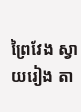ព្រៃវែង ស្វាយរៀង តា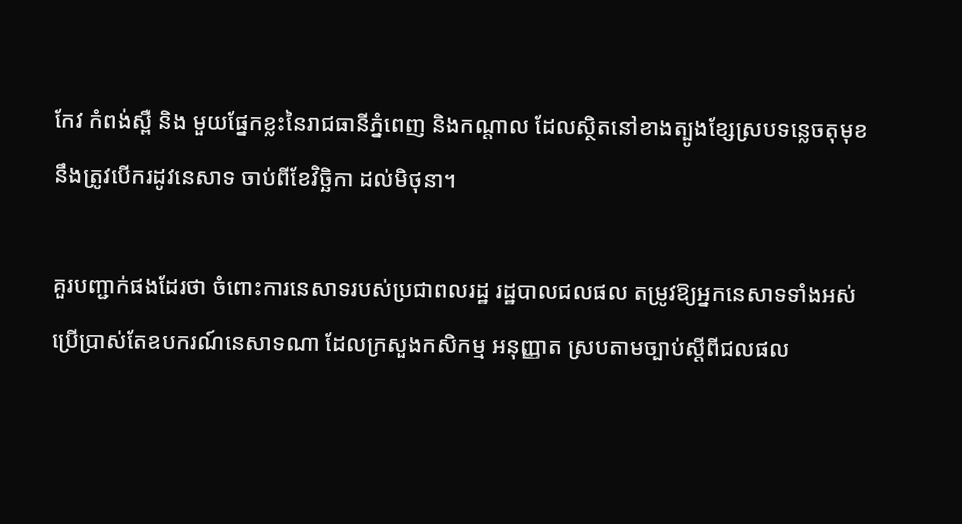កែវ កំពង់ស្ពឺ និង មួយផ្នែកខ្លះនៃរាជធានីភ្នំពេញ និងកណ្ដាល ដែលស្ថិតនៅខាងត្បូងខ្សែស្របទន្លេចតុមុខ នឹងត្រូវបើករដូវនេសាទ ចាប់ពីខែវិច្ឆិកា ដល់មិថុនា។

គួរបញ្ជាក់ផងដែរថា ចំពោះការនេសាទរបស់ប្រជាពលរដ្ឋ រដ្ឋបាលជលផល តម្រូវឱ្យអ្នកនេសាទទាំងអស់ប្រើប្រាស់តែឧបករណ៍នេសាទណា ដែលក្រសួងកសិកម្ម អនុញ្ញាត ស្របតាមច្បាប់ស្ដីពីជលផល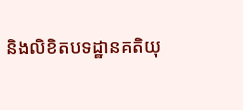និងលិខិតបទដ្ឋានគតិយុ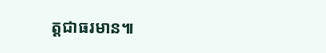ត្តជាធរមាន៕